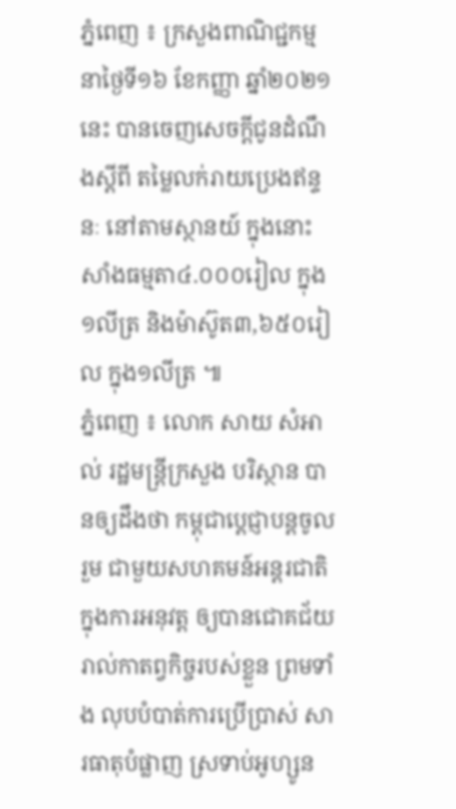ភ្នំពេញ ៖ ក្រសួងពាណិជ្ជកម្ម នាថ្ងៃទី១៦ ខែកញ្ញា ឆ្នាំ២០២១នេះ បានចេញសេចក្ដីជូនដំណឹងស្ដីពី តម្លៃលក់រាយប្រេងឥន្ទនៈ នៅតាមស្ថានយ៍ ក្នុងនោះ សាំងធម្មតា៤.០០០រៀល ក្នុង១លីត្រ និងម៉ាស៊ូត៣,៦៥០រៀល ក្នុង១លីត្រ ៕
ភ្នំពេញ ៖ លោក សាយ សំអាល់ រដ្ឋមន្ត្រីក្រសួង បរិស្ថាន បានឲ្យដឹងថា កម្ពុជាប្ដេជ្ញាបន្តចូលរួម ជាមួយសហគមន៍អន្តរជាតិ ក្នុងការអនុវត្ត ឲ្យបានជោគជ័យ រាល់កាតព្វកិច្ចរបស់ខ្លួន ព្រមទាំង លុបបំបាត់ការប្រើប្រាស់ សារធាតុបំផ្លាញ ស្រទាប់អូហ្សូន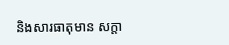និងសារធាតុមាន សក្តា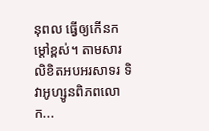នុពល ធ្វើឲ្យកើនកម្ដៅខ្ពស់។ តាមសារលិខិតអបអរសាទរ ទិវាអូហ្សូនពិភពលោក...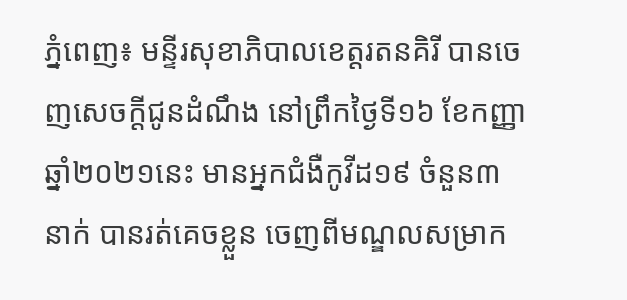ភ្នំពេញ៖ មន្ទីរសុខាភិបាលខេត្តរតនគិរី បានចេញសេចក្ដីជូនដំណឹង នៅព្រឹកថ្ងៃទី១៦ ខែកញ្ញា ឆ្នាំ២០២១នេះ មានអ្នកជំងឺកូវីដ១៩ ចំនួន៣នាក់ បានរត់គេចខ្លួន ចេញពីមណ្ឌលសម្រាក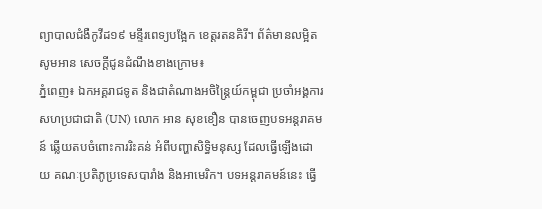ព្យាបាលជំងឺកូវីដ១៩ មន្ទីរពេទ្យបង្អែក ខេត្តរតនគិរី។ ព័ត៌មានលម្អិតសូមអាន សេចក្ដីជូនដំណឹងខាងក្រោម៖
ភ្នំពេញ៖ ឯកអគ្គរាជទូត និងជាតំណាងអចិន្ត្រៃយ៍កម្ពុជា ប្រចាំអង្គការសហប្រជាជាតិ (UN) លោក អាន សុខខឿន បានចេញបទអន្តរាគមន៍ ឆ្លើយតបចំពោះការរិះគន់ អំពីបញ្ហាសិទ្ធិមនុស្ស ដែលធ្វើឡើងដោយ គណៈប្រតិភូប្រទេសបារាំង និងអាមេរិក។ បទអន្តរាគមន៍នេះ ធ្វើ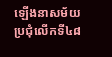ឡើងនាសម័យប្រជុំលើកទី៤៨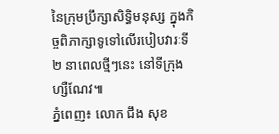នៃក្រុមប្រឹក្សាសិទ្ធិមនុស្ស ក្នុងកិច្ចពិភាក្សាទូទៅលើរបៀបវារៈទី២ នាពេលថ្មីៗនេះ នៅទីក្រុងហ្សឺណែវ៕
ភ្នំពេញ៖ លោក ជឹង សុខ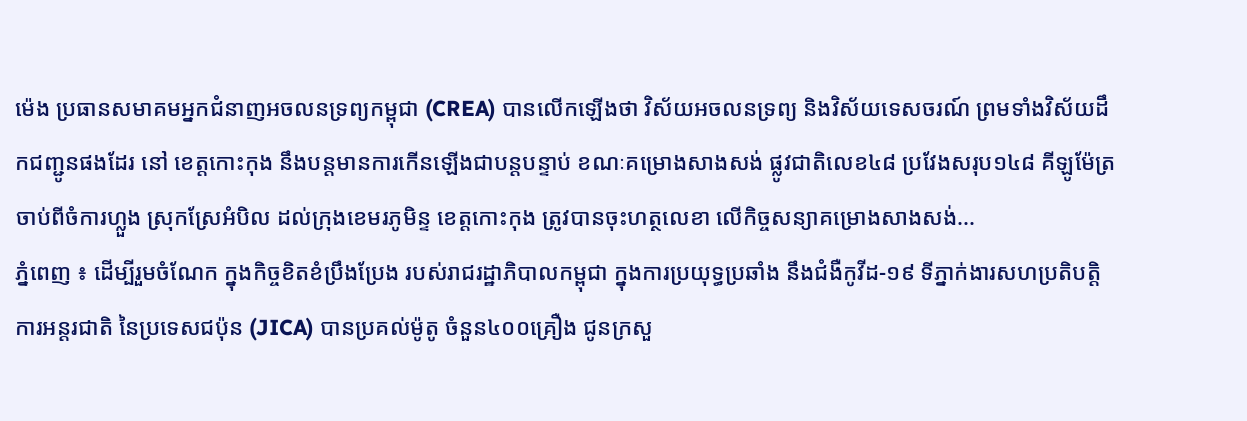ម៉េង ប្រធានសមាគមអ្នកជំនាញអចលនទ្រព្យកម្ពុជា (CREA) បានលើកឡើងថា វិស័យអចលនទ្រព្យ និងវិស័យទេសចរណ៍ ព្រមទាំងវិស័យដឹកជញ្ជូនផងដែរ នៅ ខេត្តកោះកុង នឹងបន្តមានការកើនឡើងជាបន្តបន្ទាប់ ខណៈគម្រោងសាងសង់ ផ្លូវជាតិលេខ៤៨ ប្រវែងសរុប១៤៨ គីឡូម៉ែត្រចាប់ពីចំការហ្លួង ស្រុកស្រែអំបិល ដល់ក្រុងខេមរភូមិន្ទ ខេត្តកោះកុង ត្រូវបានចុះហត្ថលេខា លើកិច្ចសន្យាគម្រោងសាងសង់...
ភ្នំពេញ ៖ ដើម្បីរួមចំណែក ក្នុងកិច្ចខិតខំប្រឹងប្រែង របស់រាជរដ្ឋាភិបាលកម្ពុជា ក្នុងការប្រយុទ្ធប្រឆាំង នឹងជំងឺកូវីដ-១៩ ទីភ្នាក់ងារសហប្រតិបត្តិការអន្តរជាតិ នៃប្រទេសជប៉ុន (JICA) បានប្រគល់ម៉ូតូ ចំនួន៤០០គ្រឿង ជូនក្រសួ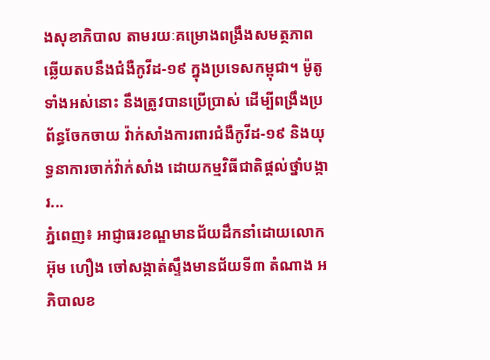ងសុខាភិបាល តាមរយៈគម្រោងពង្រឹងសមត្ថភាព ឆ្លើយតបនឹងជំងឺកូវីដ-១៩ ក្នុងប្រទេសកម្ពុជា។ ម៉ូតូទាំងអស់នោះ នឹងត្រូវបានប្រើប្រាស់ ដើម្បីពង្រឹងប្រព័ន្ធចែកចាយ វ៉ាក់សាំងការពារជំងឺកូវីដ-១៩ និងយុទ្ធនាការចាក់វ៉ាក់សាំង ដោយកម្មវិធីជាតិផ្តល់ថ្នាំបង្ការ...
ភ្នំពេញ៖ អាជ្ញាធរខណ្ឌមានជ័យដឹកនាំដោយលោក អ៊ុម ហឿង ចៅសង្កាត់ស្ទឹងមានជ័យទី៣ តំណាង អភិបាលខ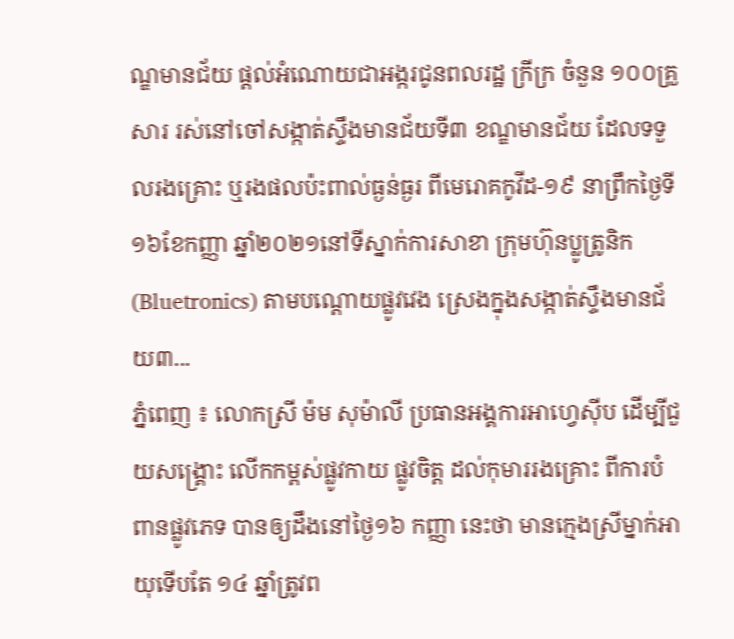ណ្ឌមានជ័យ ផ្ដល់អំណោយជាអង្ករជូនពលរដ្ឋ ក្រីក្រ ចំនួន ១០០គ្រួសារ រស់នៅចៅសង្កាត់ស្ទឹងមានជ័យទី៣ ខណ្ឌមានជ័យ ដែលទទួលរងគ្រោះ ឬរងផលប៉ះពាល់ធ្ងន់ធ្ងរ ពីមេរោគកូវីដ-១៩ នាព្រឹកថ្ងៃទី១៦ខែកញ្ញា ឆ្នាំ២០២១នៅទីស្នាក់ការសាខា ក្រុមហ៊ុនប្លូត្រូនិក (Bluetronics) តាមបណ្តោយផ្លូវវេង ស្រេងក្នុងសង្កាត់ស្ទឹងមានជ័យ៣...
ភ្នំពេញ ៖ លោកស្រី ម៉ម សុម៉ាលី ប្រធានអង្គការអាហ្វេស៊ីប ដើម្បីជួយសង្រ្គោះ លើកកម្ពស់ផ្លូវកាយ ផ្លូវចិត្ត ដល់កុមាររងគ្រោះ ពីការបំពានផ្លូវភេទ បានឲ្យដឹងនៅថ្ងៃ១៦ កញ្ញា នេះថា មានក្មេងស្រីម្នាក់អាយុទើបតែ ១៤ ឆ្នាំត្រូវព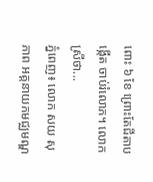ពោះ ៦ ខែ ព្រោះតែជីតាបង្កើត ចាប់រំលោភ។ លោកស្រីថា...
ភ្នំពេញ៖ លោក សយ សុភាព អគ្គនាយកមជ្ឈមណ្ឌ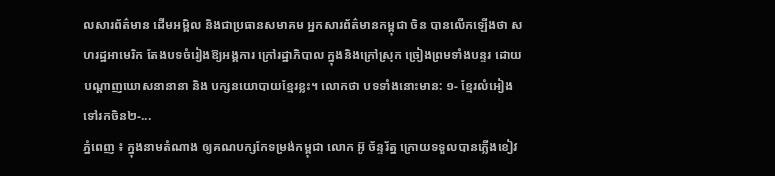លសារព័ត៌មាន ដើមអម្ពិល និងជាប្រធានសមាគម អ្នកសារព័ត៌មានកម្ពុជា ចិន បានលើកឡើងថា សហរដ្ឋអាមេរិក តែងបទចំរៀងឱ្យអង្គការ ក្រៅរដ្ឋាភិបាល ក្នុងនិងក្រៅស្រុក ច្រៀងព្រមទាំងបន្ទរ ដោយបណ្តាញឃោសនានានា និង បក្សនយោបាយខ្មែរខ្លះ។ លោកថា បទទាំងនោះមាន: ១- ខ្មែរលំអៀងទៅរកចិន២-...
ភ្នំពេញ ៖ ក្នុងនាមតំណាង ឲ្យគណបក្សកែទម្រង់កម្ពុជា លោក អ៊ូ ច័ន្ទរ័ត្ន ក្រោយទទួលបានភ្លើងខៀវ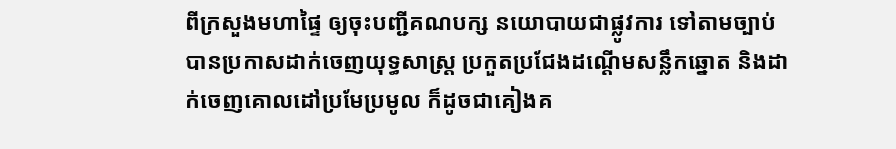ពីក្រសួងមហាផ្ទៃ ឲ្យចុះបញ្ជីគណបក្ស នយោបាយជាផ្លូវការ ទៅតាមច្បាប់ បានប្រកាសដាក់ចេញយុទ្ធសាស្រ្ត ប្រកួតប្រជែងដណ្តើមសន្លឹកឆ្នោត និងដាក់ចេញគោលដៅប្រមែប្រមូល ក៏ដូចជាគៀងគ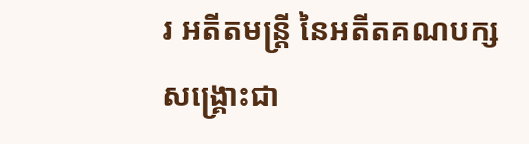រ អតីតមន្រ្តី នៃអតីតគណបក្សសង្រ្គោះជា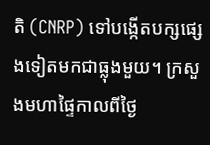តិ (CNRP) ទៅបង្កើតបក្សផ្សេងទៀតមកជាធ្លុងមួយ។ ក្រសួងមហាផ្ទៃកាលពីថ្ងៃ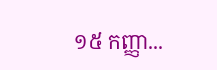១៥ កញ្ញា...